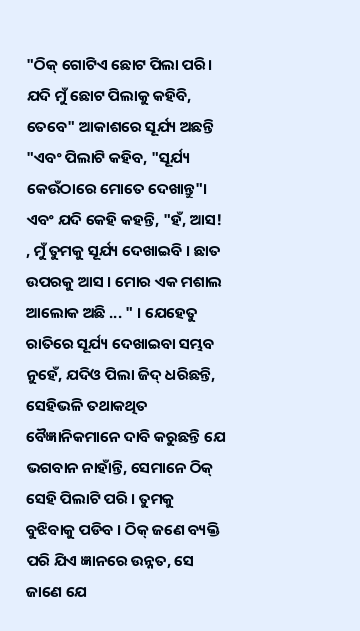"ଠିକ୍ ଗୋଟିଏ ଛୋଟ ପିଲା ପରି। ଯଦି ମୁଁ ଛୋଟ ପିଲାକୁ କହିବି, ତେବେ" ଆକାଶରେ ସୂର୍ଯ୍ୟ ଅଛନ୍ତି "ଏବଂ ପିଲାଟି କହିବ, "ସୂର୍ଯ୍ୟ କେଉଁଠାରେ ମୋତେ ଦେଖାନ୍ତୁ"। ଏବଂ ଯଦି କେହି କହନ୍ତି, "ହଁ, ଆସ! , ମୁଁ ତୁମକୁ ସୂର୍ଯ୍ୟ ଦେଖାଇବି । ଛାତ ଉପରକୁ ଆସ । ମୋର ଏକ ମଶାଲ ଆଲୋକ ଅଛି ... " । ଯେହେତୁ ରାତିରେ ସୂର୍ଯ୍ୟ ଦେଖାଇବା ସମ୍ଭବ ନୁହେଁ, ଯଦିଓ ପିଲା ଜିଦ୍ ଧରିଛନ୍ତି, ସେହିଭଳି ତଥାକଥିତ ବୈଜ୍ଞାନିକମାନେ ଦାବି କରୁଛନ୍ତି ଯେ ଭଗବାନ ନାହାଁନ୍ତି, ସେମାନେ ଠିକ୍ ସେହି ପିଲାଟି ପରି । ତୁମକୁ ବୁଝିବାକୁ ପଡିବ । ଠିକ୍ ଜଣେ ବ୍ୟକ୍ତି ପରି ଯିଏ ଜ୍ଞାନରେ ଉନ୍ନତ, ସେ ଜାଣେ ଯେ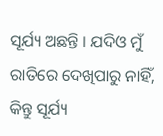ସୂର୍ଯ୍ୟ ଅଛନ୍ତି । ଯଦିଓ ମୁଁ ରାତିରେ ଦେଖିପାରୁ ନାହିଁ, କିନ୍ତୁ ସୂର୍ଯ୍ୟ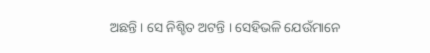ଅଛନ୍ତି । ସେ ନିଶ୍ଚିତ ଅଟନ୍ତି । ସେହିଭଳି ଯେଉଁମାନେ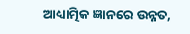ଆଧ୍ୟାତ୍ମିକ ଜ୍ଞାନରେ ଉନ୍ନତ,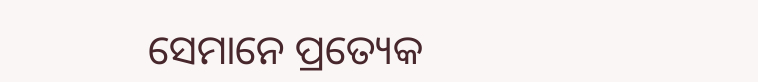ସେମାନେ ପ୍ରତ୍ୟେକ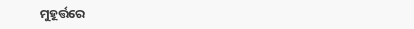ମୁହୂର୍ତ୍ତରେ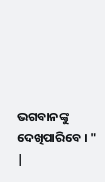ଭଗବାନଙ୍କୁ ଦେଖିପାରିବେ । "
|